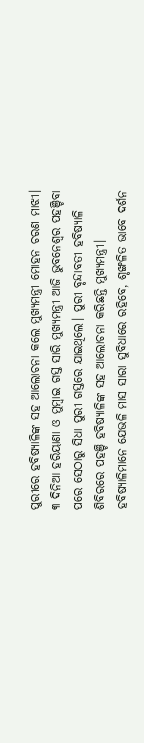ପୁରୀରେ ହବିଷ୍ୟାଳିଙ୍କ ସହ ଆଲୋଚନା କଲେ ମୁଖ୍ୟମନ୍ତ୍ରୀ ମୋହନ ଚରଣ ମାଝୀ। ୩ ଦିନିଆ ହରିୟାଣା ଓ ମୁମ୍ବାଇ ଗସ୍ତ ସାରି ମୁଖ୍ୟମନ୍ତ୍ରୀ ଆଜି ଭୁବନେଶ୍ୱର ପହଞ୍ଚିବା ପରେ ସେଠାରୁ ସିଧା ପୁରୀ ଗସ୍ତରେ ଯାଇଥିଲେ। ପୁରୀ ବୃନ୍ଦାବତୀ ହବିଷ୍ୟାଳି ଶିବିରରେ ପହଞ୍ଚି ହବିଷ୍ୟାଳିଙ୍କ ସହ ଆଲୋଚନା କରିଛନ୍ତି ମୁଖ୍ୟମନ୍ତ୍ରୀ। ହବିଷ୍ୟାଳିମାନେ ଯେଭଳି ମାସ ସାରା ସୁବିଧାରେ ରହିବେ, ଶୃଙ୍ଖଳିତ ଭାବେ ଦର୍ଶନ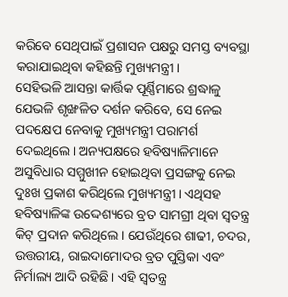କରିବେ ସେଥିପାଇଁ ପ୍ରଶାସନ ପକ୍ଷରୁ ସମସ୍ତ ବ୍ୟବସ୍ଥା କରାଯାଇଥିବା କହିଛନ୍ତି ମୁଖ୍ୟମନ୍ତ୍ରୀ।
ସେହିଭଳି ଆସନ୍ତା କାର୍ତ୍ତିକ ପୂର୍ଣ୍ଣିମାରେ ଶ୍ରଦ୍ଧାଳୁ ଯେଭଳି ଶୃଙ୍ଖଳିତ ଦର୍ଶନ କରିବେ, ସେ ନେଇ ପଦକ୍ଷେପ ନେବାକୁ ମୁଖ୍ୟମନ୍ତ୍ରୀ ପରାମର୍ଶ ଦେଇଥିଲେ। ଅନ୍ୟପକ୍ଷରେ ହବିଷ୍ୟାଳିମାନେ ଅସୁବିଧାର ସମ୍ମୁଖୀନ ହୋଇଥିବା ପ୍ରସଙ୍ଗକୁ ନେଇ ଦୁଃଖ ପ୍ରକାଶ କରିଥିଲେ ମୁଖ୍ୟମନ୍ତ୍ରୀ। ଏଥିସହ ହବିଷ୍ୟାଳିଙ୍କ ଉଦ୍ଦେଶ୍ୟରେ ବ୍ରତ ସାମଗ୍ରୀ ଥିବା ସ୍ବତନ୍ତ୍ର କିଟ୍ ପ୍ରଦାନ କରିଥିଲେ। ଯେଉଁଥିରେ ଶାଢୀ, ଚଦର, ଉତ୍ତରୀୟ, ରାଇଦାମୋଦର ବ୍ରତ ପୁସ୍ତିକା ଏବଂ ନିର୍ମାଲ୍ୟ ଆଦି ରହିଛି। ଏହି ସ୍ୱତନ୍ତ୍ର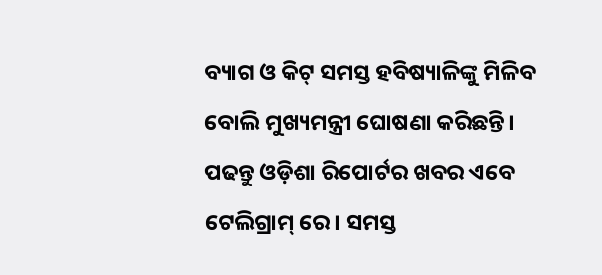ବ୍ୟାଗ ଓ କିଟ୍ ସମସ୍ତ ହବିଷ୍ୟାଳିଙ୍କୁ ମିଳିବ ବୋଲି ମୁଖ୍ୟମନ୍ତ୍ରୀ ଘୋଷଣା କରିଛନ୍ତି।
ପଢନ୍ତୁ ଓଡ଼ିଶା ରିପୋର୍ଟର ଖବର ଏବେ ଟେଲିଗ୍ରାମ୍ ରେ। ସମସ୍ତ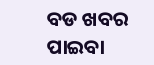ବଡ ଖବର ପାଇବା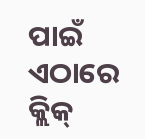ପାଇଁ ଏଠାରେ କ୍ଲିକ୍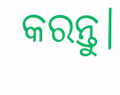କରନ୍ତୁ।